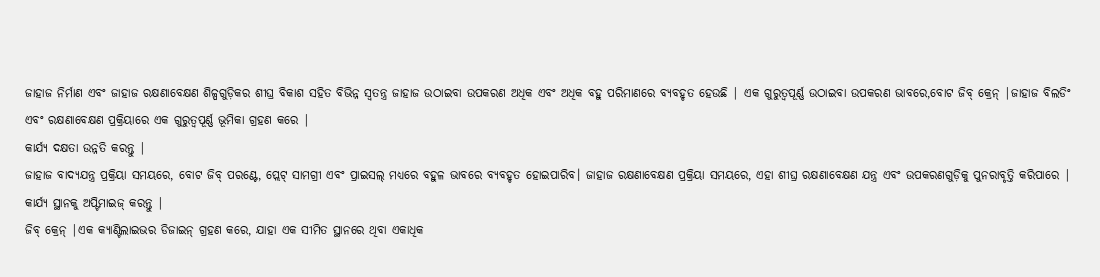ଜାହାଜ ନିର୍ମାଣ ଏବଂ ଜାହାଜ ରକ୍ଷଣାବେକ୍ଷଣ ଶିଳ୍ପଗୁଡ଼ିକର ଶୀଘ୍ର ବିକାଶ ସହିତ ବିଭିନ୍ନ ସ୍ୱତନ୍ତ୍ର ଜାହାଜ ଉଠାଇବା ଉପକରଣ ଅଧିକ ଏବଂ ଅଧିକ ବହୁ ପରିମାଣରେ ବ୍ୟବହୃତ ହେଉଛି | ଏକ ଗୁରୁତ୍ୱପୂର୍ଣ୍ଣ ଉଠାଇବା ଉପକରଣ ଭାବରେ,ବୋଟ ଜିବ୍ କ୍ରେନ୍ |ଜାହାଜ ବିଲଡିଂ ଏବଂ ରକ୍ଷଣାବେକ୍ଷଣ ପ୍ରକ୍ରିୟାରେ ଏକ ଗୁରୁତ୍ୱପୂର୍ଣ୍ଣ ଭୂମିକା ଗ୍ରହଣ କରେ |
କାର୍ଯ୍ୟ ଦକ୍ଷତା ଉନ୍ନତି କରନ୍ତୁ |
ଜାହାଜ ବାଦ୍ୟଯନ୍ତ୍ର ପ୍ରକ୍ରିୟା ସମୟରେ, ବୋଟ ଜିବ୍ ପରଣ୍ଟେ, ପ୍ଲେଟ୍ ସାମଗ୍ରୀ ଏବଂ ପ୍ରାଇସଲ୍ ମଧ୍ୟରେ ବହୁଳ ଭାବରେ ବ୍ୟବହୃତ ହୋଇପାରିବ। ଜାହାଜ ରକ୍ଷଣାବେକ୍ଷଣ ପ୍ରକ୍ରିୟା ସମୟରେ, ଏହା ଶୀଘ୍ର ରକ୍ଷଣାବେକ୍ଷଣ ଯନ୍ତ୍ର ଏବଂ ଉପକରଣଗୁଡ଼ିକୁ ପୁନରାବୃତ୍ତି କରିପାରେ |
କାର୍ଯ୍ୟ ସ୍ଥାନକୁ ଅପ୍ଟିମାଇଜ୍ କରନ୍ତୁ |
ଜିବ୍ କ୍ରେନ୍ |ଏକ କ୍ୟାଣ୍ଟିଲାଇଭର ଡିଜାଇନ୍ ଗ୍ରହଣ କରେ, ଯାହା ଏକ ସୀମିତ ସ୍ଥାନରେ ଥିବା ଏକାଧିକ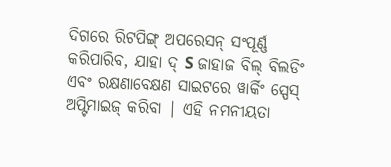ଦିଗରେ ରିଟପିଙ୍ଗ୍ ଅପରେସନ୍ ସଂପୂର୍ଣ୍ଣ କରିପାରିବ, ଯାହା ଦ୍ S ଜାହାଜ ବିଲ୍ ବିଲଡିଂ ଏବଂ ରକ୍ଷଣାବେକ୍ଷଣ ସାଇଟରେ ୱାର୍କିଂ ସ୍ପେସ୍ ଅପ୍ଟିମାଇଜ୍ କରିବା | ଏହି ନମନୀୟତା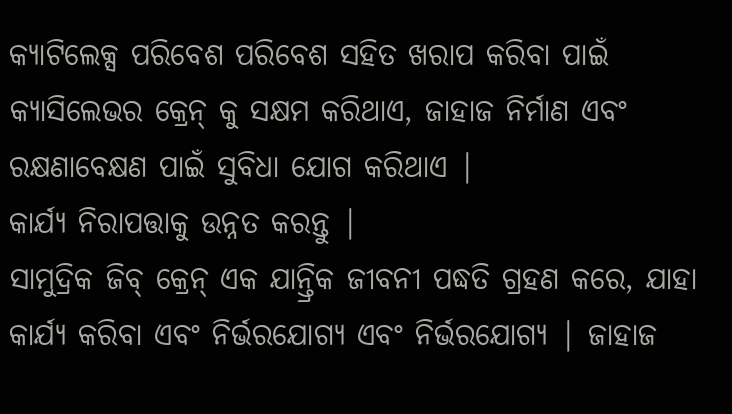କ୍ୟାଟିଲେକ୍ସ ପରିବେଶ ପରିବେଶ ସହିତ ଖରାପ କରିବା ପାଇଁ କ୍ୟାସିଲେଭର କ୍ରେନ୍ କୁ ସକ୍ଷମ କରିଥାଏ, ଜାହାଜ ନିର୍ମାଣ ଏବଂ ରକ୍ଷଣାବେକ୍ଷଣ ପାଇଁ ସୁବିଧା ଯୋଗ କରିଥାଏ |
କାର୍ଯ୍ୟ ନିରାପତ୍ତାକୁ ଉନ୍ନତ କରନ୍ତୁ |
ସାମୁଦ୍ରିକ ଜିବ୍ କ୍ରେନ୍ ଏକ ଯାନ୍ତ୍ରିକ ଜୀବନୀ ପଦ୍ଧତି ଗ୍ରହଣ କରେ, ଯାହା କାର୍ଯ୍ୟ କରିବା ଏବଂ ନିର୍ଭରଯୋଗ୍ୟ ଏବଂ ନିର୍ଭରଯୋଗ୍ୟ | ଜାହାଜ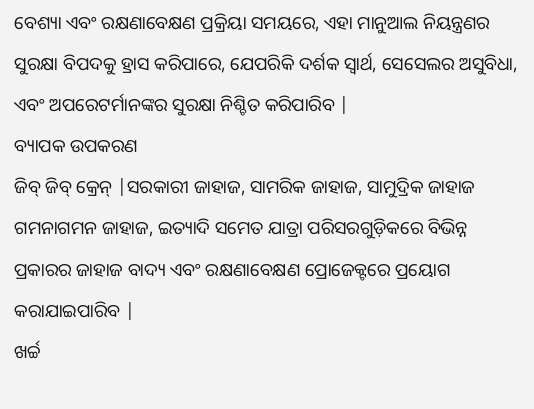ବେଶ୍ୟା ଏବଂ ରକ୍ଷଣାବେକ୍ଷଣ ପ୍ରକ୍ରିୟା ସମୟରେ, ଏହା ମାନୁଆଲ ନିୟନ୍ତ୍ରଣର ସୁରକ୍ଷା ବିପଦକୁ ହ୍ରାସ କରିପାରେ, ଯେପରିକି ଦର୍ଶକ ସ୍ୱାର୍ଥ, ସେସେଲର ଅସୁବିଧା, ଏବଂ ଅପରେଟର୍ମାନଙ୍କର ସୁରକ୍ଷା ନିଶ୍ଚିତ କରିପାରିବ |
ବ୍ୟାପକ ଉପକରଣ
ଜିବ୍ ଜିବ୍ କ୍ରେନ୍ |ସରକାରୀ ଜାହାଜ, ସାମରିକ ଜାହାଜ, ସାମୁଦ୍ରିକ ଜାହାଜ ଗମନାଗମନ ଜାହାଜ, ଇତ୍ୟାଦି ସମେତ ଯାତ୍ରା ପରିସରଗୁଡ଼ିକରେ ବିଭିନ୍ନ ପ୍ରକାରର ଜାହାଜ ବାଦ୍ୟ ଏବଂ ରକ୍ଷଣାବେକ୍ଷଣ ପ୍ରୋଜେକ୍ଟରେ ପ୍ରୟୋଗ କରାଯାଇପାରିବ |
ଖର୍ଚ୍ଚ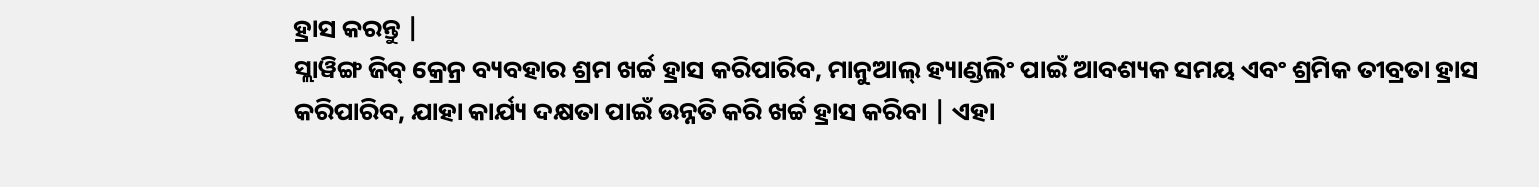ହ୍ରାସ କରନ୍ତୁ |
ସ୍ଲାୱିଙ୍ଗ ଜିବ୍ କ୍ରେନ୍ର ବ୍ୟବହାର ଶ୍ରମ ଖର୍ଚ୍ଚ ହ୍ରାସ କରିପାରିବ, ମାନୁଆଲ୍ ହ୍ୟାଣ୍ଡଲିଂ ପାଇଁ ଆବଶ୍ୟକ ସମୟ ଏବଂ ଶ୍ରମିକ ତୀବ୍ରତା ହ୍ରାସ କରିପାରିବ, ଯାହା କାର୍ଯ୍ୟ ଦକ୍ଷତା ପାଇଁ ଉନ୍ନତି କରି ଖର୍ଚ୍ଚ ହ୍ରାସ କରିବା | ଏହା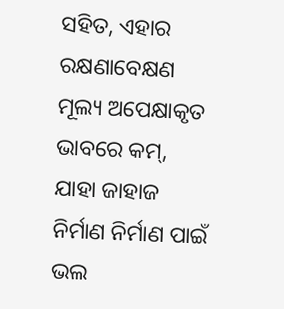ସହିତ, ଏହାର ରକ୍ଷଣାବେକ୍ଷଣ ମୂଲ୍ୟ ଅପେକ୍ଷାକୃତ ଭାବରେ କମ୍, ଯାହା ଜାହାଜ ନିର୍ମାଣ ନିର୍ମାଣ ପାଇଁ ଭଲ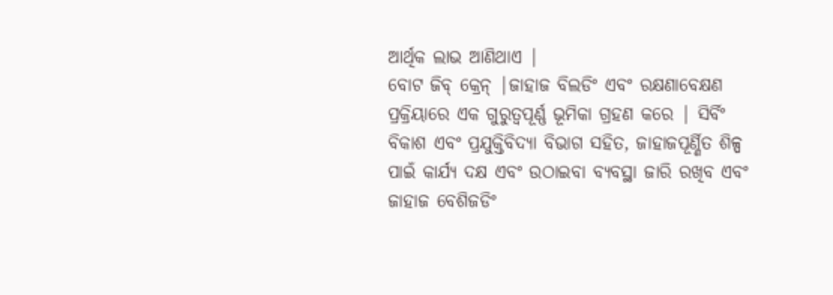ଆର୍ଥିକ ଲାଭ ଆଣିଥାଏ |
ବୋଟ ଜିବ୍ କ୍ରେନ୍ |ଜାହାଜ ବିଲଡିଂ ଏବଂ ରକ୍ଷଣାବେକ୍ଷଣ ପ୍ରକ୍ରିୟାରେ ଏକ ଗୁରୁତ୍ୱପୂର୍ଣ୍ଣ ଭୂମିକା ଗ୍ରହଣ କରେ | ସିର୍ବିଂ ବିକାଶ ଏବଂ ପ୍ରଯୁକ୍ତିବିଦ୍ୟା ବିଭାଗ ସହିତ, ଜାହାଜପୂର୍ଣ୍ଣିତ ଶିଳ୍ପ ପାଇଁ କାର୍ଯ୍ୟ ଦକ୍ଷ ଏବଂ ଉଠାଇବା ବ୍ୟବସ୍ଥା ଜାରି ରଖିବ ଏବଂ ଜାହାଜ ବେଶିଜଡିଂ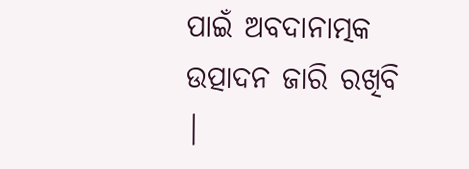ପାଇଁ ଅବଦାନାତ୍ମକ ଉତ୍ପାଦନ ଜାରି ରଖିବି |